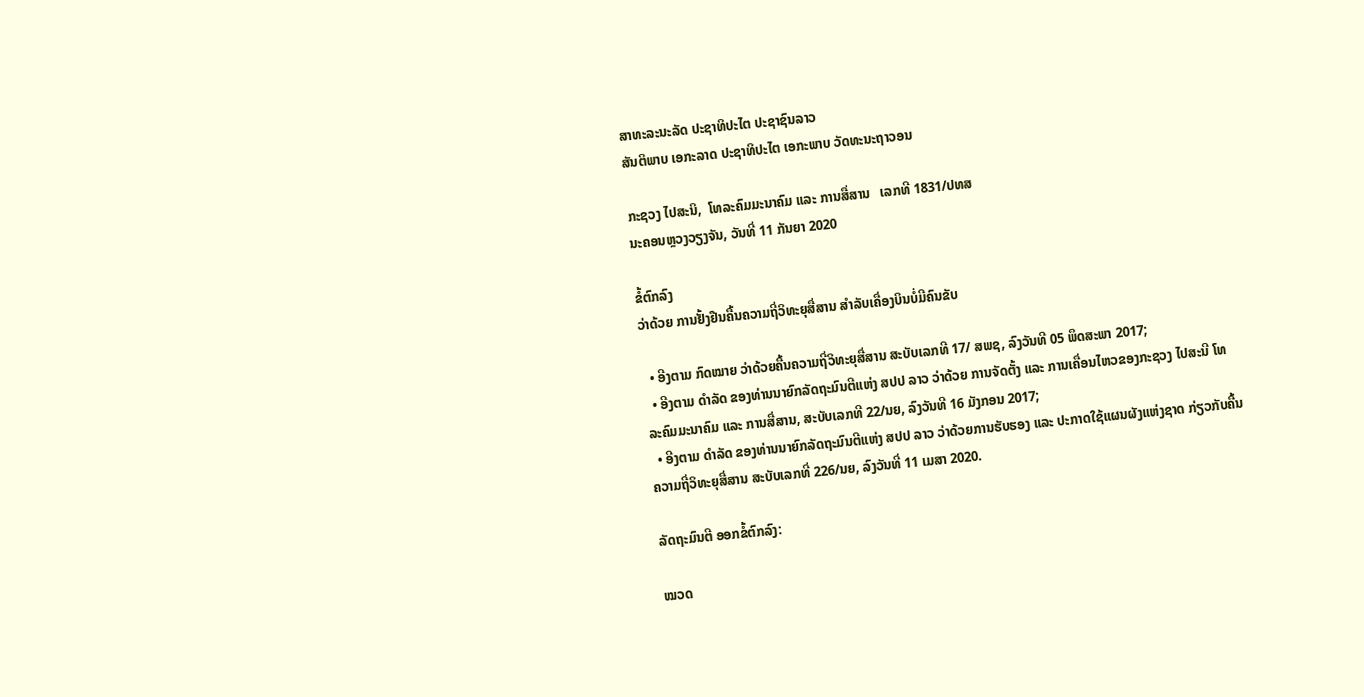ສາທະລະນະລັດ ປະຊາທິປະໄຕ ປະຊາຊົນລາວ
ສັນຕິພາບ ເອກະລາດ ປະຊາທິປະໄຕ ເອກະພາບ ວັດທະນະຖາວອນ

ກະຊວງ ໄປສະນິ,  ໂທລະຄົມມະນາຄົມ ແລະ ການສື່ສານ   ເລກທີ 1831/ປທສ
ນະຄອນຫຼວງວຽງຈັນ, ວັນທີ່ 11 ກັນຍາ 2020

ຂໍ້ຕົກລົງ
ວ່າດ້ວຍ ການຢັ້ງຢືນຄື້ນຄວາມຖີ່ວິທະຍຸສື່ສານ ສຳລັບເຄື່ອງບິນບໍ່ມີຄົນຂັບ

  • ອີງຕາມ ກົດໝາຍ ວ່າດ້ວຍຄື້ນຄວາມຖີ່ວິທະຍຸສື່ສານ ສະບັບເລກທີ 17/ ສພຊ, ລົງວັນທີ 05 ພຶດສະພາ 2017;
  • ອີງຕາມ ດຳລັດ ຂອງທ່ານນາຍົກລັດຖະມົນຕີແຫ່ງ ສປປ ລາວ ວ່າດ້ວຍ ການຈັດຕັ້ງ ແລະ ການເຄື່ອນໄຫວຂອງກະຊວງ ໄປສະນີ ໂທລະຄົມມະນາຄົມ ແລະ ການສື່ສານ, ສະບັບເລກທີ 22/ນຍ, ລົງວັນທີ 16 ມັງກອນ 2017;
  • ອີງຕາມ ດຳລັດ ຂອງທ່ານນາຍົກລັດຖະມົນຕີແຫ່ງ ສປປ ລາວ ວ່າດ້ວຍການຮັບຮອງ ແລະ ປະກາດໃຊ້ແຜນຜັງແຫ່ງຊາດ ກ່ຽວກັບຄື້ນຄວາມຖີ່ວິທະຍຸສື່ສານ ສະບັບເລກທີ່ 226/ນຍ, ລົງວັນທີ່ 11 ເມສາ 2020.

ລັດຖະມົນຕີ ອອກຂໍ້ຕົກລົງ:

ໝວດ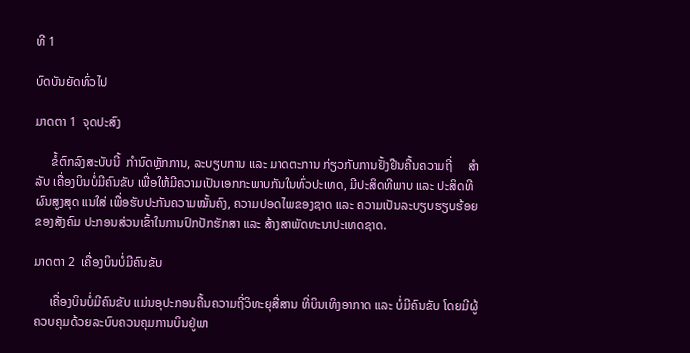ທີ 1

ບົດບັນຍັດທົ່ວໄປ

ມາດຕາ 1  ຈຸດປະສົງ

     ຂໍ້ຕົກລົງສະບັບນີ້  ກໍານົດຫຼັກການ, ລະບຽບການ ແລະ ມາດຕະການ ກ່ຽວກັບການຢັ້ງຢືນຄື້ນຄວາມຖີ່     ສຳລັບ ເຄື່ອງບິນບໍ່ມີຄົນຂັບ ເພື່ອໃຫ້ມີຄວາມເປັນເອກກະພາບກັນໃນທົ່ວປະເທດ, ມີປະສິດທີພາບ ແລະ ປະສິດທີຜົນສູງສຸດ ແນໃສ່ ເພື່ອຮັບປະກັນຄວາມໝັ້ນຄົງ, ຄວາມປອດໄພຂອງຊາດ ແລະ ຄວາມເປັນລະບຽບຮຽບຮ້ອຍຂອງສັງຄົມ ປະກອນສ່ວນເຂົ້າໃນການປົກປັກຮັກສາ ແລະ ສ້າງສາພັດທະນາປະເທດຊາດ.

ມາດຕາ 2  ເຄື່ອງບິນບໍ່ມີຄົນຂັບ

     ເຄື່ອງບິນບໍ່ມີຄົນຂັບ ແມ່ນອຸປະກອນຄື້ນຄວາມຖີ່ວິທະຍຸສື່ສານ ທີ່ບິນເທິງອາກາດ ແລະ ບໍ່ມີຄົນຂັບ ໂດຍມີຜູ້ຄວບຄຸມດ້ວຍລະບົບຄວນຄຸມການບິນຢູ່ພາ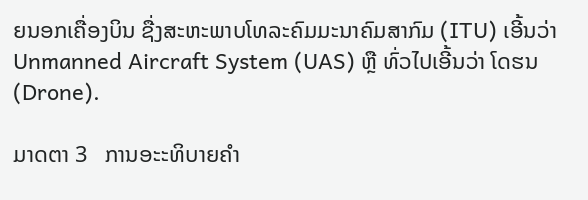ຍນອກເຄື່ອງບິນ ຊື່ງສະຫະພາບໂທລະຄົມມະນາຄົມສາກົມ (ITU) ເອີ້ນວ່າ Unmanned Aircraft System (UAS) ຫຼື ທົ່ວໄປເອີ້ນວ່າ ໂດຮນ (Drone).

ມາດຕາ 3   ການອະະທິບາຍຄຳ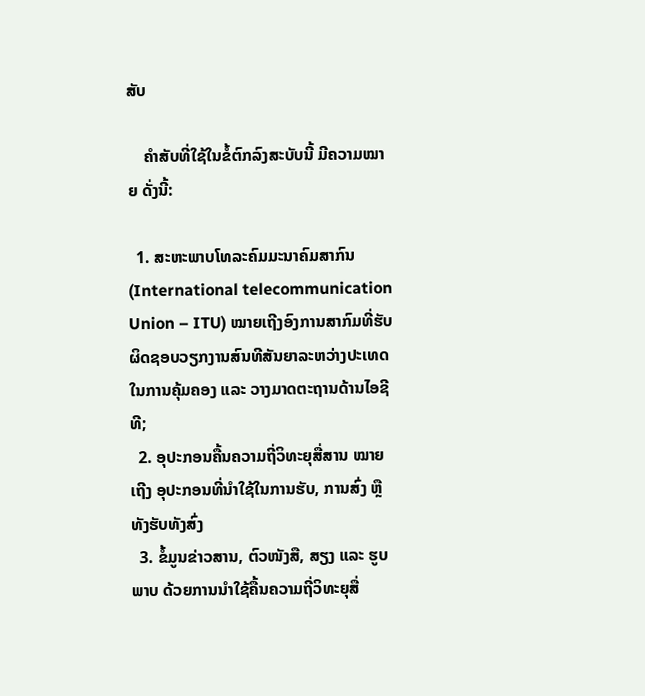ສັບ

    ຄຳສັບທີ່ໃຊ້ໃນຂໍ້ຕົກລົງສະບັບນີ້ ມີຄວາມໝາຍ ດັ່ງນີ້:

  1. ສະຫະພາບໂທລະຄົມມະນາຄົມສາກົນ (International telecommunication Union – ITU) ໝາຍເຖີງອົງການສາກົມທີ່ຮັບຜິດຊອບວຽກງານສົນທີສັນຍາລະຫວ່າງປະເທດໃນການຄຸ້ມຄອງ ແລະ ວາງມາດຕະຖານດ້ານໄອຊີທີ;
  2. ອຸປະກອນຄື້ນຄວາມຖີ່ວິທະຍຸສື່ສານ ໝາຍເຖີງ ອຸປະກອນທີ່ນຳໃຊ້ໃນການຮັບ, ການສົ່ງ ຫຼື ທັງຮັບທັງສົ່ງ
  3. ຂໍ້ມູນຂ່າວສານ, ຕົວໜັງສື, ສຽງ ແລະ ຮູບພາບ ດ້ວຍການນຳໃຊ້ຄື້ນຄວາມຖີ່ວິທະຍຸສື່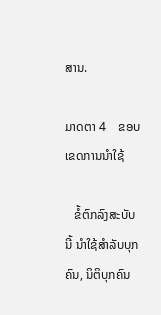ສານ.

ມາດຕາ 4    ຂອບເຂດການນໍາໃຊ້

   ຂໍ້ຕົກລົງສະບັບນີ້ ນຳໃຊ້ສຳລັບບຸກຄົນ, ນິຕິບຸກຄົນ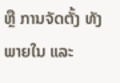ຫຼື ການຈັດຕັ້ງ ທັງພາຍໃນ ແລະ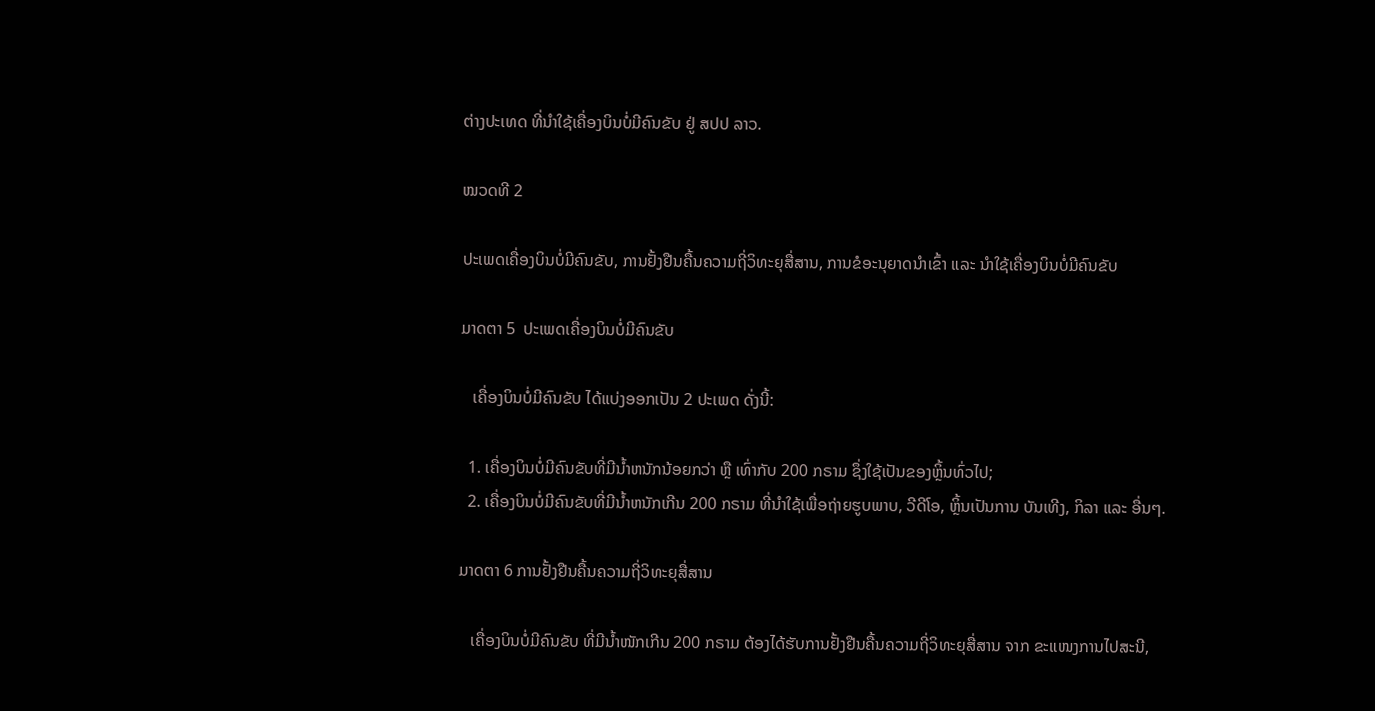ຕ່າງປະເທດ ທີ່ນຳໃຊ້ເຄື່ອງບິນບໍ່ມີຄົນຂັບ ຢູ່ ສປປ ລາວ.

ໝວດທີ 2

ປະເພດເຄື່ອງບິນບໍ່ມີຄົນຂັບ, ການຢັ້ງຢືນຄື້ນຄວາມຖີ່ວິທະຍຸສື່ສານ, ການຂໍອະນຸຍາດນໍາເຂົ້າ ແລະ ນໍາໃຊ້ເຄື່ອງບິນບໍ່ມີຄົນຂັບ

ມາດຕາ 5  ປະເພດເຄື່ອງບິນບໍ່ມີຄົນຂັບ

   ເຄື່ອງບິນບໍ່ມີຄົນຂັບ ໄດ້ແບ່ງອອກເປັນ 2 ປະເພດ ດັ່ງນີ້:

  1. ເຄື່ອງບິນບໍ່ມີຄົນຂັບທີ່ມີນໍ້າຫນັກນ້ອຍກວ່າ ຫຼື ເທົ່າກັບ 200 ກຣາມ ຊຶ່ງໃຊ້ເປັນຂອງຫຼິ້ນທົ່ວໄປ;
  2. ເຄື່ອງບິນບໍ່ມີຄົນຂັບທີ່ມີນ້ຳຫນັກເກີນ 200 ກຣາມ ທີ່ນໍາໃຊ້ເພື່ອຖ່າຍຮູບພາບ, ວີດີໂອ, ຫຼິ້ນເປັນການ ບັນເທີງ, ກິລາ ແລະ ອື່ນໆ.

ມາດຕາ 6 ການຢັ້ງຢືນຄື້ນຄວາມຖີ່ວິທະຍຸສື່ສານ

   ເຄື່ອງບິນບໍ່ມີຄົນຂັບ ທີ່ມີນໍ້າໜັກເກີນ 200 ກຣາມ ຕ້ອງໄດ້ຮັບການຢັ້ງຢືນຄື້ນຄວາມຖີ່ວິທະຍຸສື່ສານ ຈາກ ຂະແໜງການໄປສະນີ,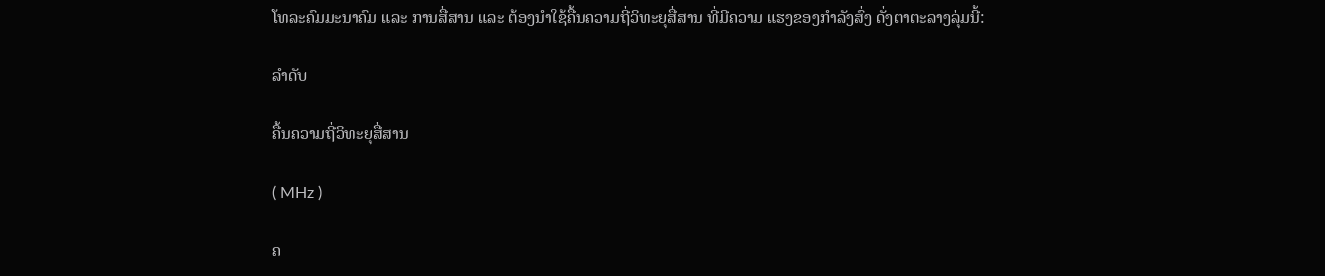ໂທລະຄົມມະນາຄົມ ແລະ ການສື່ສານ ແລະ ຕ້ອງນໍາໃຊ້ຄື້ນຄວາມຖີ່ວິທະຍຸສື່ສານ ທີ່ມີຄວາມ ແຮງຂອງກໍາລັງສົ່ງ ດັ່ງຕາຕະລາງລຸ່ມນີ້:

ລຳດັບ

ຄື້ນຄວາມຖີ່ວິທະຍຸສື່ສານ

( MHz )

ຄ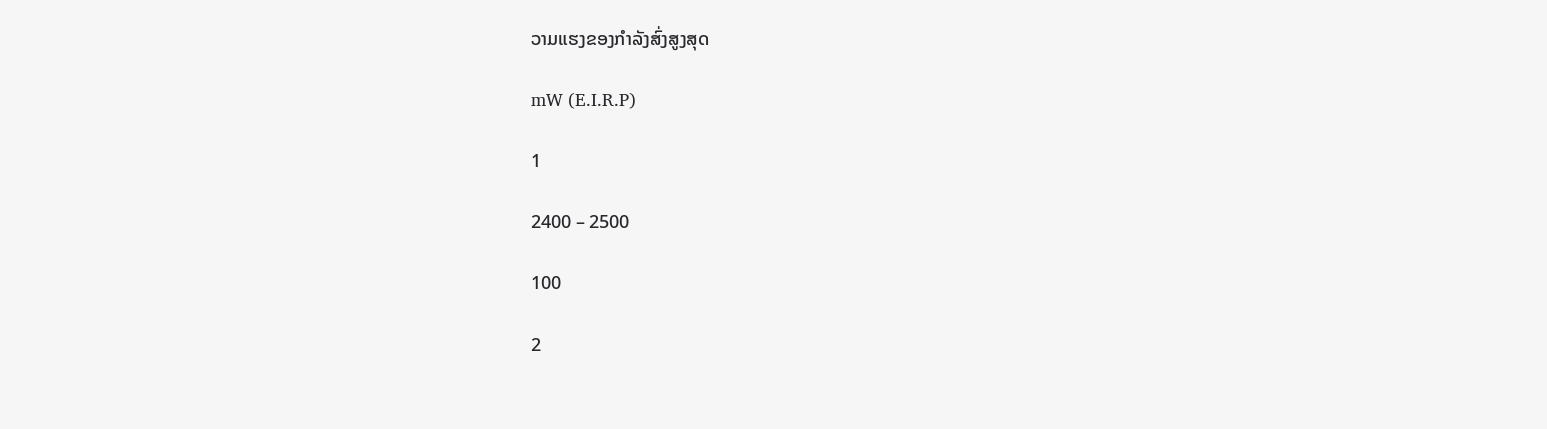ວາມແຮງຂອງກຳລັງສົ່ງສູງສຸດ

mW (E.I.R.P)

1

2400 – 2500

100

2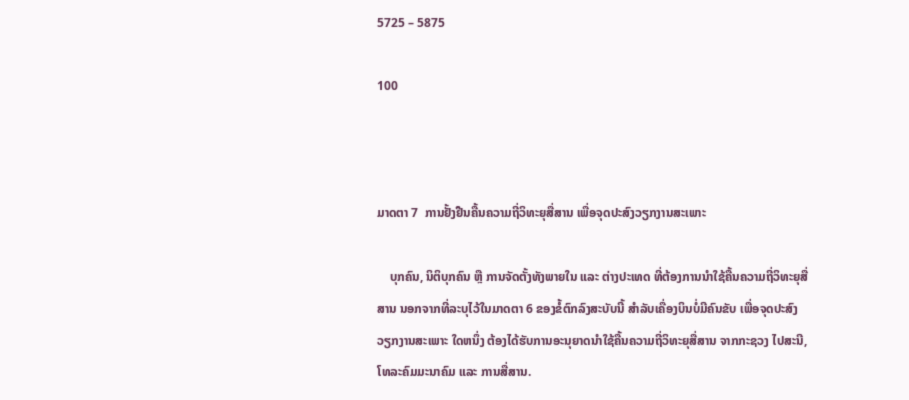5725 – 5875

100



ມາດຕາ 7  ການຢັ້ງຢືນຄື້ນຄວາມຖີ່ວິທະຍຸສື່ສານ ເພື່ອຈຸດປະສົງວຽກງານສະເພາະ

    ບຸກຄົນ, ນິຕິບຸກຄົນ ຫຼື ການຈັດຕັ້ງທັງພາຍໃນ ແລະ ຕ່າງປະເທດ ທີ່ຕ້ອງການນໍາໃຊ້ຄື້ນຄວາມຖີ່ວິທະຍຸສື່ສານ ນອກຈາກທີ່ລະບຸໄວ້ໃນມາດຕາ 6 ຂອງຂໍ້ຕົກລົງສະບັບນີ້ ສໍາລັບເຄື່ອງບິນບໍ່ມີຄົນຂັບ ເພື່ອຈຸດປະສົງວຽກງານສະເພາະ ໃດຫນຶ່ງ ຕ້ອງໄດ້ຮັບການອະນຸຍາດນໍາໃຊ້ຄື້ນຄວາມຖີ່ວິທະຍຸສື່ສານ ຈາກກະຊວງ ໄປສະນີ, ໂທລະຄົມມະນາຄົມ ແລະ ການສື່ສານ.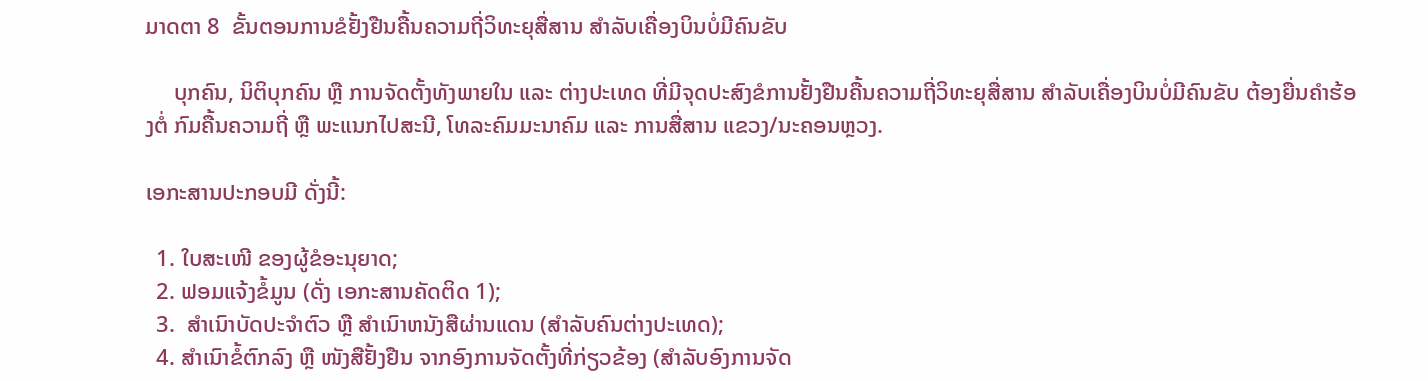ມາດຕາ 8  ຂັ້ນຕອນການຂໍຢັ້ງຢືນຄື້ນຄວາມຖີ່ວິທະຍຸສື່ສານ ສໍາລັບເຄື່ອງບິນບໍ່ມີຄົນຂັບ

     ບຸກຄົນ, ນິຕິບຸກຄົນ ຫຼື ການຈັດຕັ້ງທັງພາຍໃນ ແລະ ຕ່າງປະເທດ ທີ່ມີຈຸດປະສົງຂໍການຢັ້ງຢືນຄື້ນຄວາມຖີ່ວິທະຍຸສື່ສານ ສໍາລັບເຄື່ອງບິນບໍ່ມີຄົນຂັບ ຕ້ອງຍື່ນຄໍາຮ້ອງຕໍ່ ກົມຄື້ນຄວາມຖີ່ ຫຼື ພະແນກໄປສະນີ, ໂທລະຄົມມະນາຄົມ ແລະ ການສື່ສານ ແຂວງ/ນະຄອນຫຼວງ.

ເອກະສານປະກອບມີ ດັ່ງນີ້:

  1. ໃບສະເໜີ ຂອງຜູ້ຂໍອະນຸຍາດ;
  2. ຟອມແຈ້ງຂໍ້ມູນ (ດັ່ງ ເອກະສານຄັດຕິດ 1);
  3.  ສໍາເນົາບັດປະຈໍາຕົວ ຫຼື ສໍາເນົາຫນັງສືຜ່ານແດນ (ສໍາລັບຄົນຕ່າງປະເທດ);
  4. ສໍາເນົາຂໍ້ຕົກລົງ ຫຼື ໜັງສືຢັ້ງຢືນ ຈາກອົງການຈັດຕັ້ງທີ່ກ່ຽວຂ້ອງ (ສໍາລັບອົງການຈັດ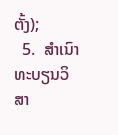ຕັ້ງ);
  5.  ສໍາເນົາທະບຽນວິສາ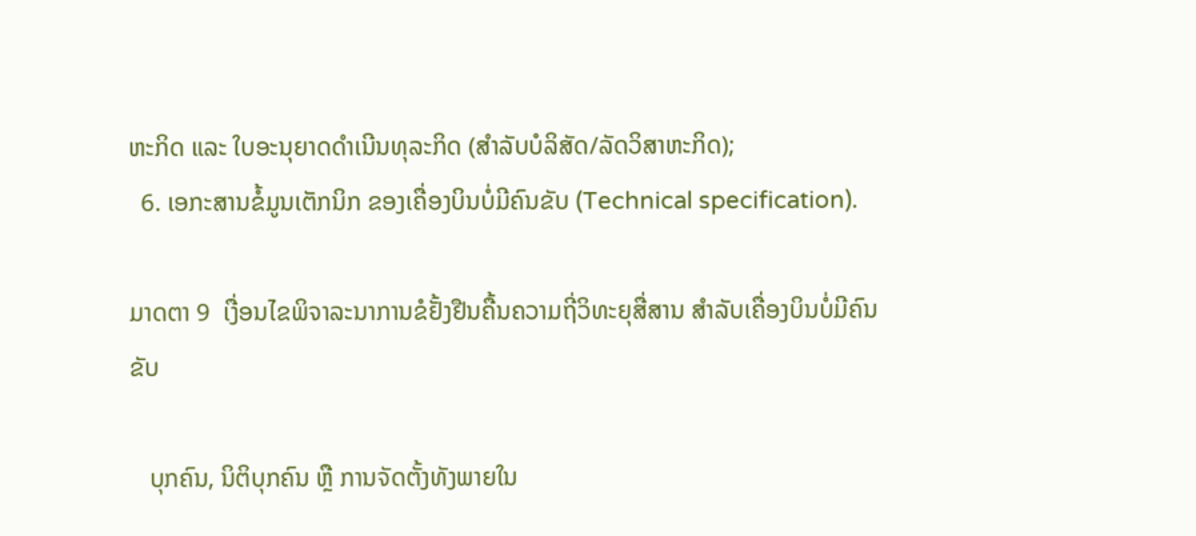ຫະກິດ ແລະ ໃບອະນຸຍາດດໍາເນີນທຸລະກິດ (ສໍາລັບບໍລິສັດ/ລັດວິສາຫະກິດ);
  6. ເອກະສານຂໍ້ມູນເຕັກນິກ ຂອງເຄື່ອງບິນບໍ່ມີຄົນຂັບ (Technical specification).

ມາດຕາ 9  ເງື່ອນໄຂພິຈາລະນາການຂໍຢັ້ງຢືນຄື້ນຄວາມຖີ່ວິທະຍຸສື່ສານ ສໍາລັບເຄື່ອງບິນບໍ່ມີຄົນຂັບ

   ບຸກຄົນ, ນິຕິບຸກຄົນ ຫຼື ການຈັດຕັ້ງທັງພາຍໃນ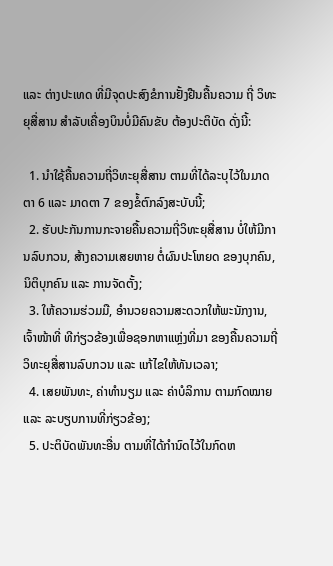ແລະ ຕ່າງປະເທດ ທີ່ມີຈຸດປະສົງຂໍການຢັ້ງຢືນຄື້ນຄວາມ ຖີ່ ວິທະຍຸສື່ສານ ສໍາລັບເຄື່ອງບິນບໍ່ມີຄົນຂັບ ຕ້ອງປະຕິບັດ ດັ່ງນີ້:

  1. ນໍາໃຊ້ຄື້ນຄວາມຖີ່ວິທະຍຸສື່ສານ ຕາມທີ່ໄດ້ລະບຸໄວ້ໃນມາດຕາ 6 ແລະ ມາດຕາ 7 ຂອງຂໍ້ຕົກລົງສະບັບນີ້;
  2. ຮັບປະກັນການກະຈາຍຄື້ນຄວາມຖີ່ວິທະຍຸສື່ສານ ບໍ່ໃຫ້ມີການລົບກວນ, ສ້າງຄວາມເສຍຫາຍ ຕໍ່ຜົນປະໂຫຍດ ຂອງບຸກຄົນ, ນິຕິບຸກຄົນ ແລະ ການຈັດຕັ້ງ;
  3. ໃຫ້ຄວາມຮ່ວມມື, ອໍານວຍຄວາມສະດວກໃຫ້ພະນັກງານ, ເຈົ້າໜ້າທີ່ ທີກ່ຽວຂ້ອງເພື່ອຊອກຫາແຫຼ່ງທີ່ມາ ຂອງຄື້ນຄວາມຖີ່ວິທະຍຸສື່ສານລົບກວນ ແລະ ແກ້ໄຂໃຫ້ທັນເວລາ;
  4. ເສຍພັນທະ, ຄ່າທໍານຽມ ແລະ ຄ່າບໍລິການ ຕາມກົດໝາຍ ແລະ ລະບຽບການທີ່ກ່ຽວຂ້ອງ;
  5. ປະຕິບັດພັນທະອື່ນ ຕາມທີ່ໄດ້ກໍານົດໄວ້ໃນກົດຫ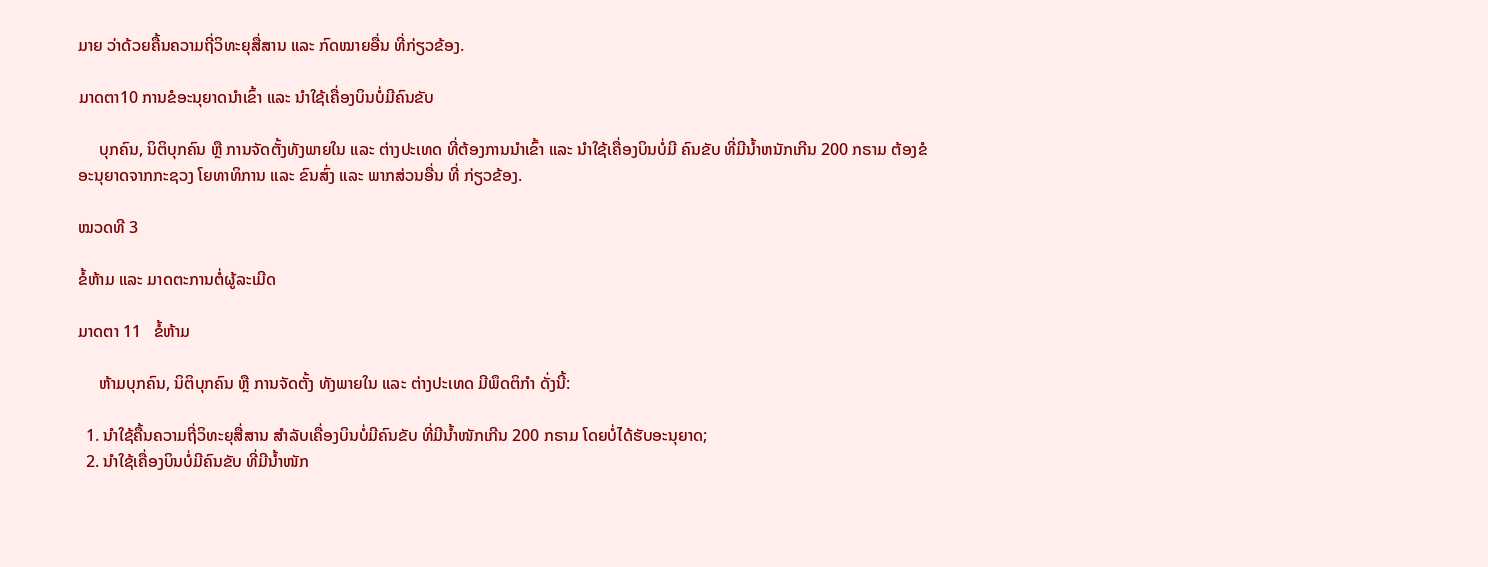ມາຍ ວ່າດ້ວຍຄື້ນຄວາມຖີ່ວິທະຍຸສື່ສານ ແລະ ກົດໝາຍອື່ນ ທີ່ກ່ຽວຂ້ອງ.

ມາດຕາ10 ການຂໍອະນຸຍາດນໍາເຂົ້າ ແລະ ນໍາໃຊ້ເຄື່ອງບິນບໍ່ມີຄົນຂັບ

     ບຸກຄົນ, ນິຕິບຸກຄົນ ຫຼື ການຈັດຕັ້ງທັງພາຍໃນ ແລະ ຕ່າງປະເທດ ທີ່ຕ້ອງການນໍາເຂົ້າ ແລະ ນໍາໃຊ້ເຄື່ອງບິນບໍ່ມີ ຄົນຂັບ ທີ່ມີນໍ້າຫນັກເກີນ 200 ກຣາມ ຕ້ອງຂໍອະນຸຍາດຈາກກະຊວງ ໂຍທາທິການ ແລະ ຂົນສົ່ງ ແລະ ພາກສ່ວນອື່ນ ທີ່ ກ່ຽວຂ້ອງ.

ໝວດທີ 3

ຂໍ້ຫ້າມ ແລະ ມາດຕະການຕໍ່ຜູ້ລະເມີດ

ມາດຕາ 11   ຂໍ້ຫ້າມ

     ຫ້າມບຸກຄົນ, ນິຕິບຸກຄົນ ຫຼື ການຈັດຕັ້ງ ທັງພາຍໃນ ແລະ ຕ່າງປະເທດ ມີພຶດຕິກໍາ ດັ່ງນີ້:

  1. ນໍາໃຊ້ຄື້ນຄວາມຖີ່ວິທະຍຸສື່ສານ ສໍາລັບເຄື່ອງບິນບໍ່ມີຄົນຂັບ ທີ່ມີນໍ້າໜັກເກີນ 200 ກຣາມ ໂດຍບໍ່ໄດ້ຮັບອະນຸຍາດ;
  2. ນໍາໃຊ້ເຄື່ອງບິນບໍ່ມີຄົນຂັບ ທີ່ມີນໍ້າໜັກ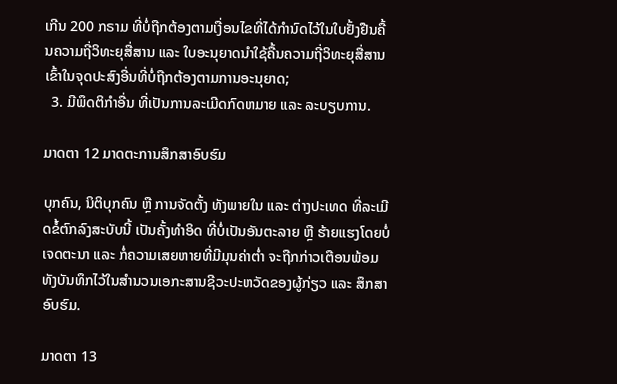ເກີນ 200 ກຣາມ ທີ່ບໍ່ຖືກຕ້ອງຕາມເງື່ອນໄຂທີ່ໄດ້ກໍານົດໄວ້ໃນໃບຢັ້ງຢືນຄື້ນຄວາມຖີ່ວິທະຍຸສື່ສານ ແລະ ໃບອະນຸຍາດນໍາໃຊ້ຄື້ນຄວາມຖີ່ວິທະຍຸສື່ສານ ເຂົ້າໃນຈຸດປະສົງອື່ນທີ່ບໍ່ຖືກຕ້ອງຕາມການອະນຸຍາດ;
  3. ມີພຶດຕິກໍາອື່ນ ທີ່ເປັນການລະເມີດກົດຫມາຍ ແລະ ລະບຽບການ.

ມາດຕາ 12 ມາດຕະການສຶກສາອົບຮົມ

ບຸກຄົນ, ນິຕິບຸກຄົນ ຫຼື ການຈັດຕັ້ງ ທັງພາຍໃນ ແລະ ຕ່າງປະເທດ ທີ່ລະເມີດຂໍ້ຕົກລົງສະບັບນີ້ ເປັນຄັ້ງທໍາອິດ ທີ່ບໍ່ເປັນອັນຕະລາຍ ຫຼື ຮ້າຍແຮງໂດຍບໍ່ເຈດຕະນາ ແລະ ກໍ່ຄວາມເສຍຫາຍທີ່ມີມຸນຄ່າຕໍ່າ ຈະຖືກກ່າວເຕືອນພ້ອມທັງບັນທຶກໄວ້ໃນສໍານວນເອກະສານຊີວະປະຫວັດຂອງຜູ້ກ່ຽວ ແລະ ສຶກສາອົບຮົມ.

ມາດຕາ 13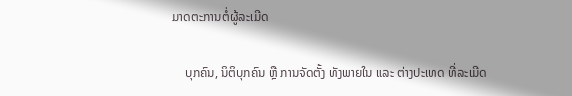ມາດຕະການຕໍ່ຜູ້ລະເມີດ

    ບຸກຄົນ, ນິຕິບຸກຄົນ ຫຼື ການຈັດຕັ້ງ ທັງພາຍໃນ ແລະ ຕ່າງປະເທດ ທີ່ລະເມີດ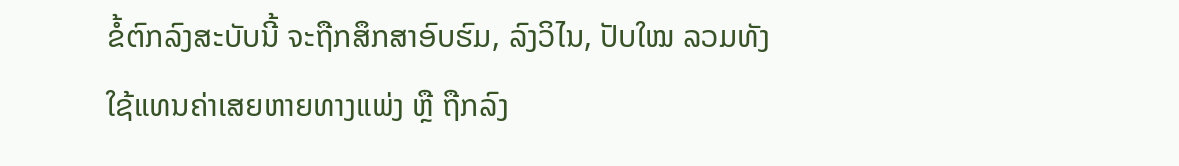ຂໍ້ຕົກລົງສະບັບນີ້ ຈະຖືກສຶກສາອົບຮົມ, ລົງວິໄນ, ປັບໃໝ ລວມທັງໃຊ້ແທນຄ່າເສຍຫາຍທາງແພ່ງ ຫຼື ຖືກລົງ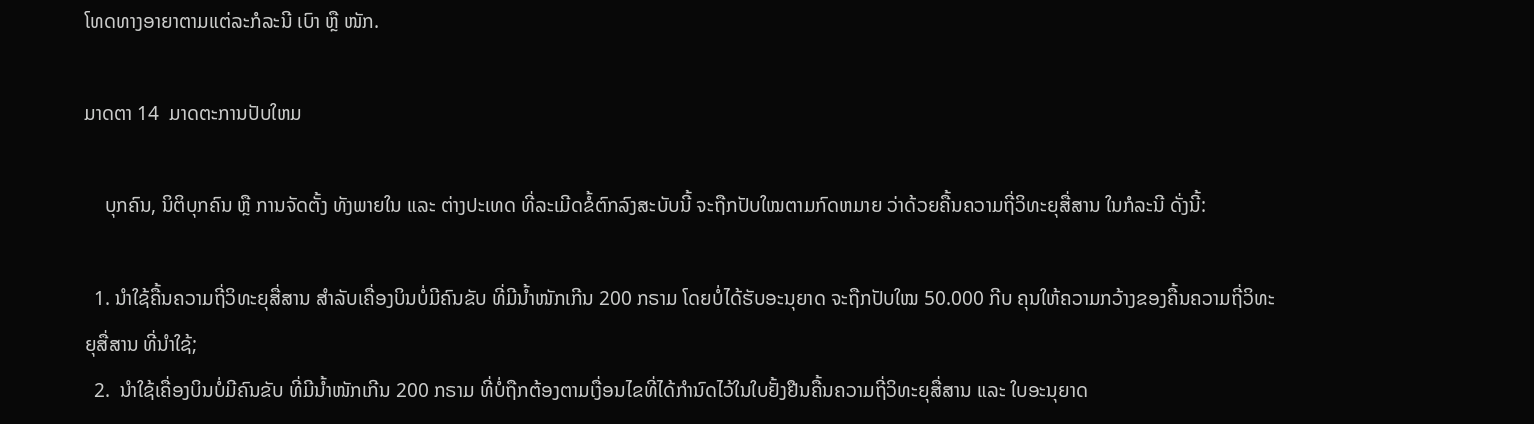ໂທດທາງອາຍາຕາມແຕ່ລະກໍລະນີ ເບົາ ຫຼື ໜັກ.

ມາດຕາ 14  ມາດຕະການປັບໃຫມ

    ບຸກຄົນ, ນິຕິບຸກຄົນ ຫຼື ການຈັດຕັ້ງ ທັງພາຍໃນ ແລະ ຕ່າງປະເທດ ທີ່ລະເມີດຂໍ້ຕົກລົງສະບັບນີ້ ຈະຖືກປັບໃໝຕາມກົດຫມາຍ ວ່າດ້ວຍຄື້ນຄວາມຖີ່ວິທະຍຸສື່ສານ ໃນກໍລະນີ ດັ່ງນີ້:

  1. ນໍາໃຊ້ຄື້ນຄວາມຖີ່ວິທະຍຸສື່ສານ ສໍາລັບເຄື່ອງບິນບໍ່ມີຄົນຂັບ ທີ່ມີນໍ້າໜັກເກີນ 200 ກຣາມ ໂດຍບໍ່ໄດ້ຮັບອະນຸຍາດ ຈະຖືກປັບໃໝ 50.000 ກີບ ຄຸນໃຫ້ຄວາມກວ້າງຂອງຄື້ນຄວາມຖີ່ວິທະຍຸສື່ສານ ທີ່ນໍາໃຊ້;
  2.  ນໍາໃຊ້ເຄື່ອງບິນບໍ່ມີຄົນຂັບ ທີ່ມີນໍ້າໜັກເກີນ 200 ກຣາມ ທີ່ບໍ່ຖືກຕ້ອງຕາມເງື່ອນໄຂທີ່ໄດ້ກໍານົດໄວ້ໃນໃບຢັ້ງຢືນຄື້ນຄວາມຖີ່ວິທະຍຸສື່ສານ ແລະ ໃບອະນຸຍາດ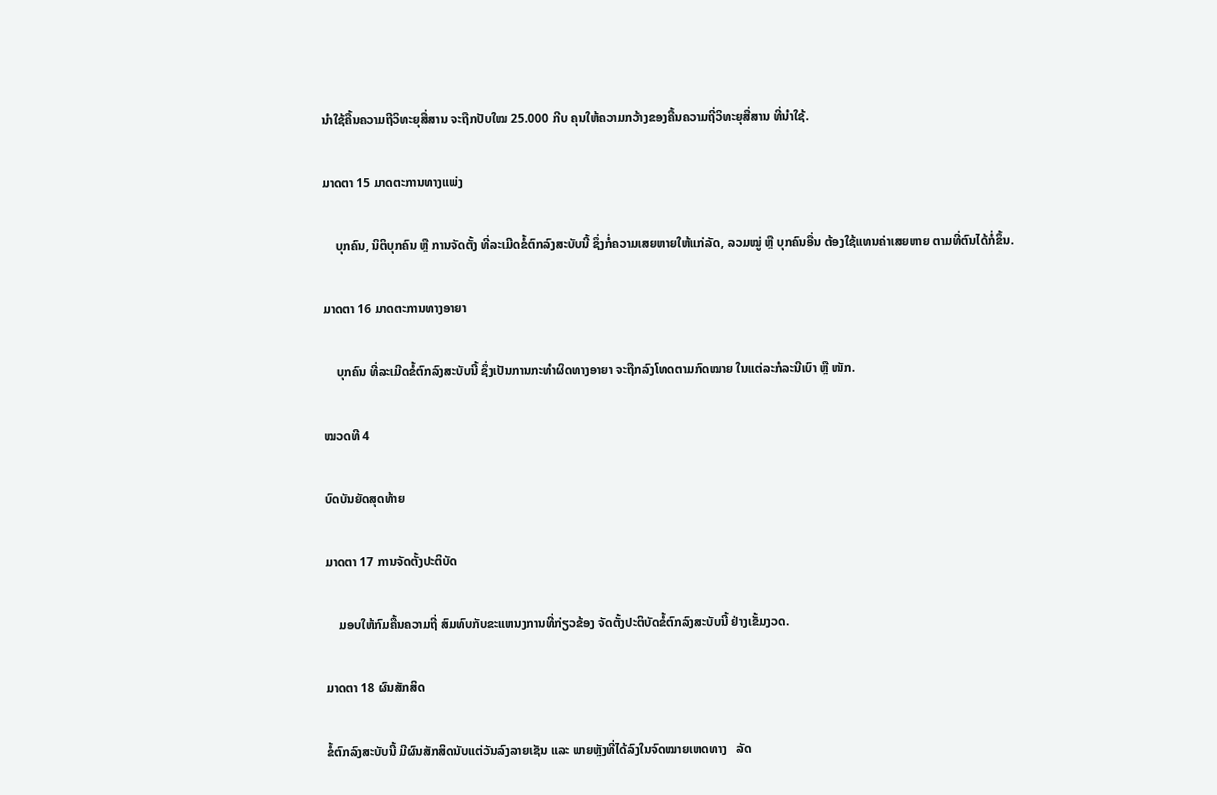ນໍາໃຊ້ຄື້ນຄວາມຖີວິທະຍຸສື່ສານ ຈະຖືກປັບໃໝ 25.000 ກີບ ຄຸນໃຫ້ຄວາມກວ້າງຂອງຄື້ນຄວາມຖີ່ວິທະຍຸສື່ສານ ທີ່ນໍາໃຊ້.

ມາດຕາ 15 ມາດຕະການທາງແພ່ງ

    ບຸກຄົນ, ນິຕິບຸກຄົນ ຫຼື ການຈັດຕັ້ງ ທີ່ລະເມີດຂໍ້ຕົກລົງສະບັບນີ້ ຊຶ່ງກໍ່ຄວາມເສຍຫາຍໃຫ້ແກ່ລັດ, ລວມໝູ່ ຫຼື ບຸກຄົນອື່ນ ຕ້ອງໃຊ້ແທນຄ່າເສຍຫາຍ ຕາມທີ່ຕົນໄດ້ກໍ່ຂຶ້ນ.

ມາດຕາ 16 ມາດຕະການທາງອາຍາ

    ບຸກຄົນ ທີ່ລະເມີດຂໍ້ຕົກລົງສະບັບນີ້ ຊຶ່ງເປັນການກະທໍາຜິດທາງອາຍາ ຈະຖືກລົງໂທດຕາມກົດໝາຍ ໃນແຕ່ລະກໍລະນີເບົາ ຫຼື ໜັກ.

ໝວດທີ 4

ບົດບັນຍັດສຸດທ້າຍ

ມາດຕາ 17 ການຈັດຕັ້ງປະຕິບັດ

    ມອບໃຫ້ກົມຄື້ນຄວາມຖີ່ ສົມທົບກັບຂະແຫນງການທີ່ກ່ຽວຂ້ອງ ຈັດຕັ້ງປະຕິບັດຂໍ້ຕົກລົງສະບັບນີ້ ຢ່າງເຂັ້ມງວດ.

ມາດຕາ 18 ຜົນສັກສິດ

ຂໍ້ຕົກລົງສະບັບນີ້ ມີຜົນສັກສິດນັບແຕ່ວັນລົງລາຍເຊັນ ແລະ ພາຍຫຼັງທີ່ໄດ້ລົງໃນຈົດໝາຍເຫດທາງ   ລັດ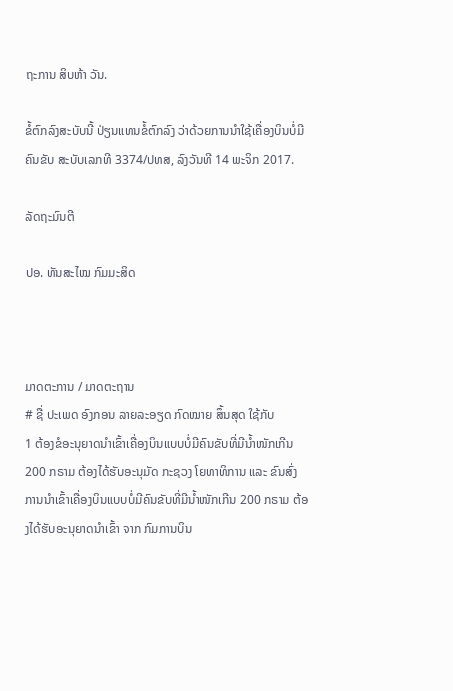ຖະການ ສິບຫ້າ ວັນ.

ຂໍ້ຕົກລົງສະບັບນີ້ ປ່ຽນແທນຂໍ້ຕົກລົງ ວ່າດ້ວຍການນໍາໃຊ້ເຄື່ອງບິນບໍ່ມີຄົນຂັບ ສະບັບເລກທີ 3374/ປທສ, ລົງວັນທີ 14 ພະຈິກ 2017.

ລັດຖະມົນຕີ

ປອ. ທັນສະໄໝ ກົມມະສິດ



ມາດຕະການ / ມາດຕະຖານ
# ຊື່ ປະເພດ ອົງກອນ ລາຍລະອຽດ ກົດໝາຍ ສຶ້ນສຸດ ໃຊ້ກັບ
1 ຕ້ອງຂໍອະນຸຍາດນໍາເຂົ້າເຄື່ອງບິນແບບບໍ່ມີຄົນຂັບທີ່ມີນໍ້າໜັກເກີນ 200 ກຣາມ ຕ້ອງໄດ້ຮັບອະນຸມັດ ກະຊວງ ໂຍທາທິການ ແລະ ຂົນສົ່ງ ການນໍາເຂົ້າເຄື່ອງບິນແບບບໍ່ມີຄົນຂັບທີ່ມີນໍ້າໜັກເກີນ 200 ກຣາມ ຕ້ອງໄດ້ຮັບອະນຸຍາດນໍາເຂົ້າ ຈາກ ກົມການບິນ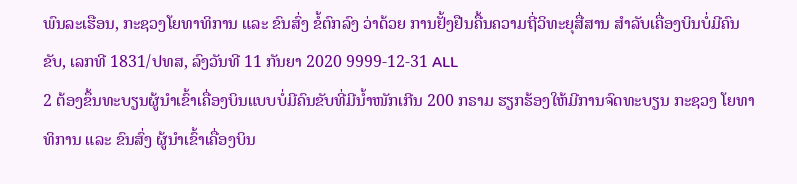ພົນລະເຮືອນ, ກະຊວງໂຍທາທິການ ແລະ ຂົນສົ່ງ ຂໍ້ຕົກລົງ ວ່າດ້ວຍ ການຢັ້ງຢືນຄື້ນຄວາມຖີ່ວິທະຍຸສື່ສານ ສໍາລັບເຄື່ອງບິນບໍ່ມີຄົນຂັບ, ເລກທີ 1831/ປທສ, ລົງວັນທີ 11 ກັນຍາ 2020 9999-12-31 ALL
2 ຕ້ອງຂຶ້ນທະບຽນຜູ້ນໍາເຂົ້າເຄື່ອງບິນແບບບໍ່ມີຄົນຂັບທີ່ມີນໍ້າໜັກເກີນ 200 ກຣາມ ຮຽກຮ້ອງໃຫ້ມີການຈົດທະບຽນ ກະຊວງ ໂຍທາທິການ ແລະ ຂົນສົ່ງ ຜູ້ນໍາເຂົ້າເຄື່ອງບິນ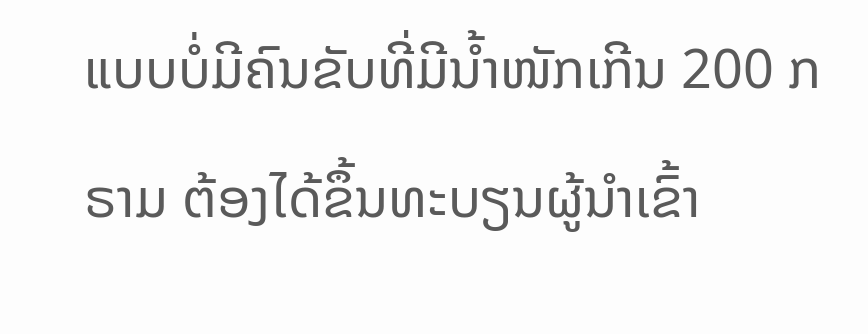ແບບບໍ່ມີຄົນຂັບທີ່ມີນໍ້າໜັກເກີນ 200 ກຣາມ ຕ້ອງໄດ້ຂຶ້ນທະບຽນຜູ້ນໍາເຂົ້າ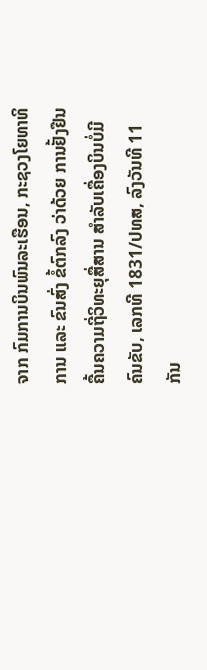ຈາກ ກົມການບິນພົນລະເຮືອນ, ກະຊວງໂຍທາທິການ ແລະ ຂົນສົ່ງ ຂໍ້ຕົກລົງ ວ່າດ້ວຍ ການຢັ້ງຢືນຄື້ນຄວາມຖີ່ວິທະຍຸສື່ສານ ສໍາລັບເຄື່ອງບິນບໍ່ມີຄົນຂັບ, ເລກທີ 1831/ປທສ, ລົງວັນທີ 11 ກັນ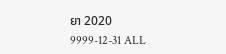ຍາ 2020 9999-12-31 ALL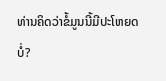ທ່ານຄິດວ່າຂໍ້ມູນນີ້ມີປະໂຫຍດບໍ່?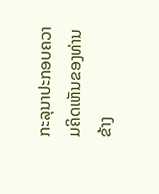ກະລຸນາປະກອບຄວາມຄິດເຫັນຂອງທ່ານຂ້າງ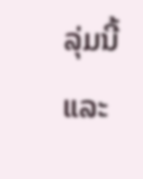ລຸ່ມນີ້ ແລະ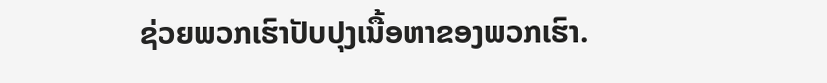ຊ່ວຍພວກເຮົາປັບປຸງເນື້ອຫາຂອງພວກເຮົາ.